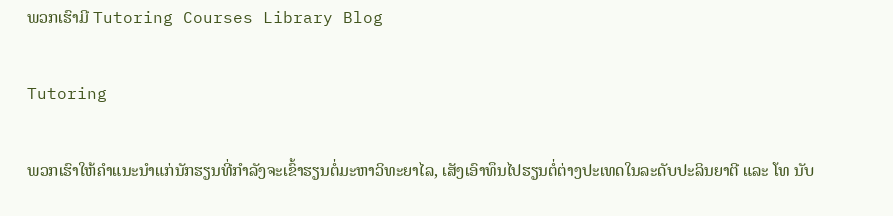ພວກເຮົາມີ Tutoring Courses Library Blog

Tutoring

ພວກເຮົາໃຫ້ຄຳແນະນຳແກ່ນັກຮຽນທີ່ກຳລັງຈະເຂົ້າຮຽນຕໍ່ມະຫາວິທະຍາໄລ, ເສັງເອົາທຶນໄປຮຽນຕໍ່ຕ່າງປະເທດໃນລະດັບປະລິນຍາຕີ ແລະ ໂທ ນັບ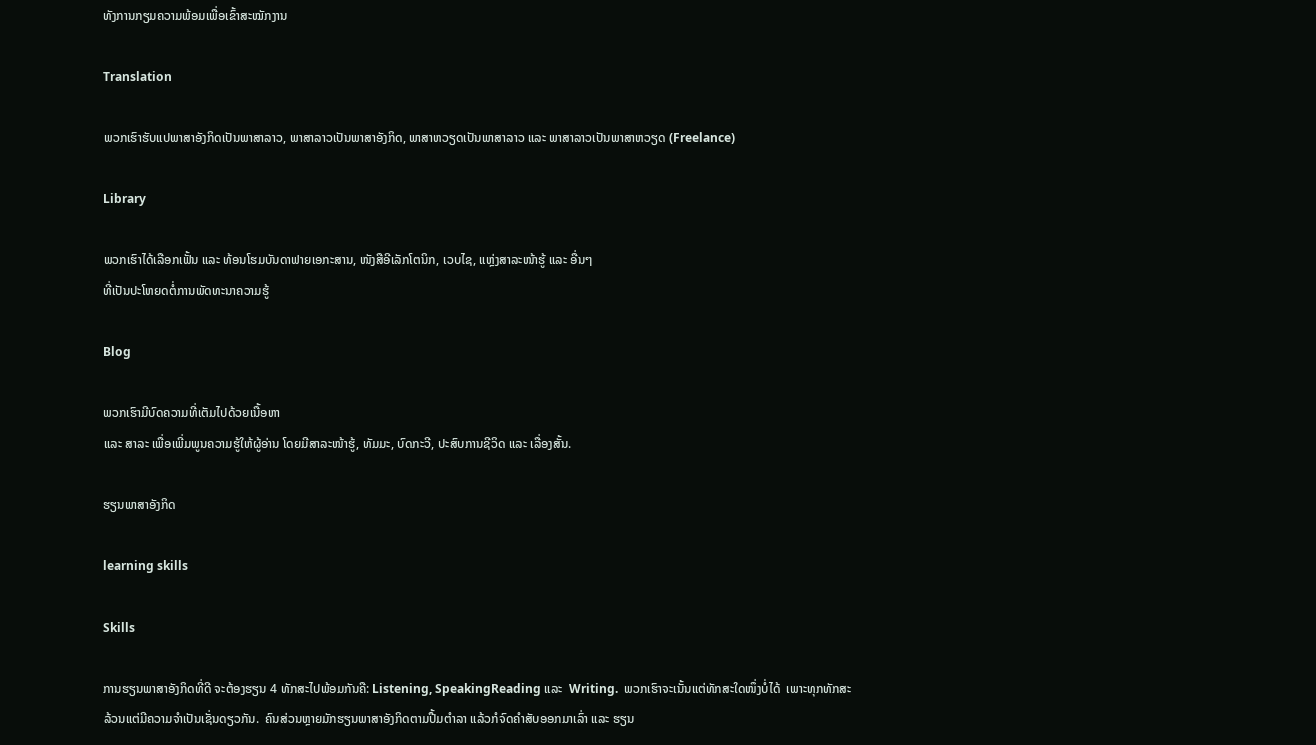ທັງການກຽມຄວາມພ້ອມເພື່ອເຂົ້າສະໝັກງານ

Translation

ພວກເຮົາຮັບແປພາສາອັງກິດເປັນພາສາລາວ, ພາສາລາວເປັນພາສາອັງກິດ, ພາສາຫວຽດເປັນພາສາລາວ ແລະ ພາສາລາວເປັນພາສາຫວຽດ (Freelance)

Library

ພວກເຮົາໄດ້ເລືອກເຟັ້ນ ແລະ ທ້ອນໂຮມບັນດາຟາຍເອກະສານ, ໜັງສືອີເລັກໂຕນິກ, ເວບໄຊ, ແຫຼ່ງສາລະໜ້າຮູ້ ແລະ ອື່ນໆ
ທີ່ເປັນປະໂຫຍດຕໍ່ການພັດທະນາຄວາມຮູ້

Blog

ພວກເຮົາມີບົດຄວາມທີ່ເຕັມໄປດ້ວຍເນື້ອຫາ
ແລະ ສາລະ ເພື່ອເພີ່ມພູນຄວາມຮູ້ໃຫ້ຜູ້ອ່ານ ໂດຍມີສາລະໜ້າຮູ້, ທັມມະ, ບົດກະວີ, ປະສົບການຊີວິດ ແລະ ເລື່ອງສັ້ນ.

ຮຽນພາສາອັງກິດ

learning skills

Skills

ການຮຽນພາສາອັງກິດທີ່ດີ ຈະຕ້ອງຮຽນ 4 ທັກສະໄປພ້ອມກັນຄື: Listening, SpeakingReading ແລະ  Writing.  ພວກເຮົາຈະເນັ້ນແຕ່ທັກສະໃດໜຶ່ງບໍ່ໄດ້  ເພາະທຸກທັກສະລ້ວນແຕ່ມີຄວາມຈຳເປັນເຊັ່ນດຽວກັນ.  ຄົນສ່ວນຫຼາຍມັກຮຽນພາສາອັງກິດຕາມປື້ມຕຳລາ ແລ້ວກໍຈົດຄຳສັບອອກມາເລົ່າ ແລະ ຮຽນ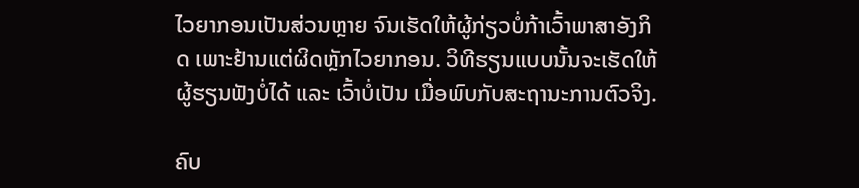ໄວຍາກອນເປັນສ່ວນຫຼາຍ ຈົນເຮັດໃຫ້ຜູ້ກ່ຽວບໍ່ກ້າເວົ້າພາສາອັງກິດ ເພາະຢ້ານແຕ່ຜິດຫຼັກໄວຍາກອນ. ວິທີຮຽນແບບນັ້ນຈະເຮັດໃຫ້ຜູ້ຮຽນຟັງບໍ່ໄດ້ ແລະ ເວົ້າບໍ່ເປັນ ເມື່ອພົບກັບສະຖານະການຕົວຈິງ.

ຄົບ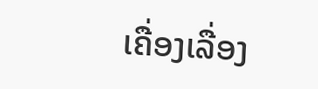ເຄື່ອງເລື່ອງ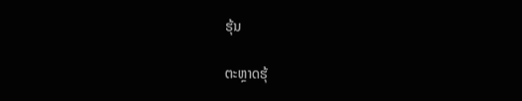ຮຸ້ນ

ຕະຫຼາດຮຸ້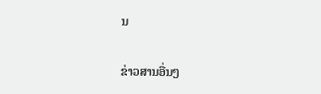ນ

ຂ່າວສານອື່ນໆ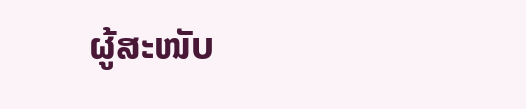ຜູ້ສະໜັບ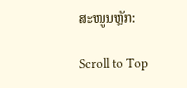ສະໜູນຫຼັກ:

Scroll to Top